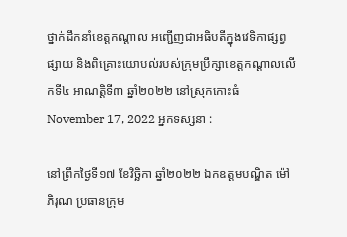ថ្នាក់ដឹកនាំខេត្តកណ្ដាល អញ្ជើញជាអធិបតីក្នុងវេទិកាផ្សព្វផ្សាយ និងពិគ្រោះយោបល់របស់ក្រុមប្រឹក្សាខេត្តកណ្ដាលលើកទី៤ អាណត្តិទី៣ ឆ្នាំ២០២២ នៅស្រុកកោះធំ
November 17, 2022 អ្នកទស្សនា :

នៅព្រឹកថ្ងៃទី១៧ ខែវិច្ឆិកា ឆ្នាំ២០២២ ឯកឧត្តមបណ្ឌិត ម៉ៅ ភិរុណ ប្រធានក្រុម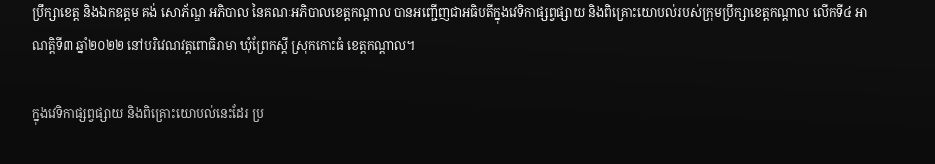ប្រឹក្សាខេត្ត និងឯកឧត្តម គង់ សោភ័ណ្ឌ អភិបាល នៃគណៈអភិបាលខេត្តកណ្ដាល បានអញ្ជើញជាអធិបតីក្នុងវេទិកាផ្សព្វផ្សាយ និងពិគ្រោះយោបល់របស់ក្រុមប្រឹក្សាខេត្តកណ្ដាល លើកទី៤ អាណត្តិទី៣ ឆ្នាំ២០២២ នៅបរិវេណវត្តពោធិរាមា ឃុំព្រែកស្ដី ស្រុកកោះធំ ខេត្តកណ្ដាល។

ក្នុងវេទិកាផ្សព្វផ្សាយ និងពិគ្រោះយោបល់នេះដែរ ប្រ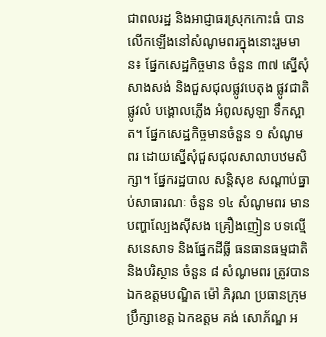ជាពលរដ្ឋ និងអាជ្ញាធរស្រុកកោះធំ បានលើកឡើងនៅសំណូមពរក្នុងនោះរួមមាន៖ ផ្នែកសេដ្ឋកិច្ចមាន ចំនួន ៣៧ ស្នើសុំសាងសង់ និងជួសជុលផ្លូវបេតុង ផ្លូវជាតិ ផ្លូវលំ បង្គោលភ្លើង អំពូលសូឡា ទឹកស្អាត។ ផ្នែកសេដ្ឋកិច្ចមានចំនួន ១ សំណូមពរ ដោយស្នើសុំជួសជុលសាលាបឋមសិក្សា។ ផ្នែករដ្ឋបាល សន្តិសុខ សណ្ដាប់ធ្នាប់សាធារណៈ ចំនួន ១៤ សំណូមពរ មានបញ្ហាល្បែងស៊ីសង គ្រឿងញៀន បទល្មើសនេសាទ និងផ្នែកដីធ្លី ធនធានធម្មជាតិ និងបរិស្ថាន ចំនួន ៨ សំណូមពរ ត្រូវបានឯកឧត្តមបណ្ឌិត ម៉ៅ ភិរុណ ប្រធានក្រុមប្រឹក្សាខេត្ត ឯកឧត្តម គង់ សោភ័ណ្ឌ អ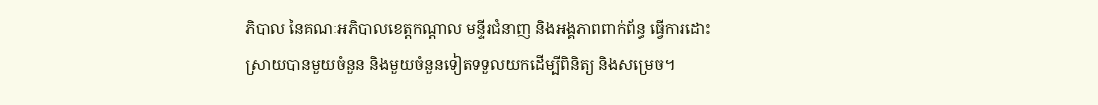ភិបាល នៃគណៈអភិបាលខេត្តកណ្ដាល មន្ទីរជំនាញ និងអង្គភាពពាក់ព័ន្ធ ធ្វើការដោះស្រាយបានមួយចំនួន និងមួយចំនួនទៀតទទួលយកដើម្បីពិនិត្យ និងសម្រេច។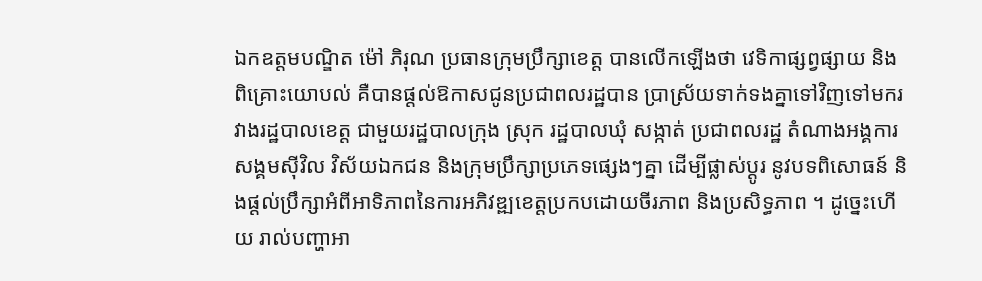ឯកឧត្តមបណ្ឌិត ម៉ៅ ភិរុណ ប្រធានក្រុមប្រឹក្សាខេត្ត បានលើកឡើងថា វេទិកាផ្សព្វផ្សាយ និងពិគ្រោះយោបល់ គឺបានផ្ដល់ឱកាសជូនប្រជាពលរដ្ឋបាន ប្រាស្រ័យទាក់ទងគ្នាទៅវិញទៅមករវាងរដ្ឋបាលខេត្ត ជាមួយរដ្ឋបាលក្រុង ស្រុក រដ្ឋបាលឃុំ សង្កាត់ ប្រជាពលរដ្ឋ តំណាងអង្គការសង្គមស៊ីវិល វិស័យឯកជន និងក្រុមប្រឹក្សាប្រភេទផ្សេងៗគ្នា ដើម្បីផ្លាស់ប្ដូរ នូវបទពិសោធន៍ និងផ្តល់ប្រឹក្សាអំពីអាទិភាពនៃការអភិវឌ្ឍខេត្តប្រកបដោយចីរភាព និងប្រសិទ្ធភាព ។ ដូច្នេះហើយ រាល់បញ្ហាអា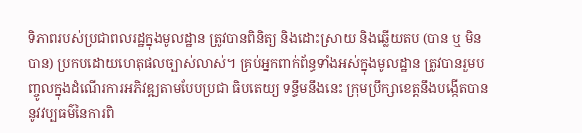ទិភាពរបស់ប្រជាពលរដ្ឋក្នុងមូលដ្ឋាន ត្រូវបានពិនិត្យ និងដោះស្រាយ និងឆ្លើយតប (បាន ឬ មិនបាន) ប្រកបដោយហេតុផលច្បាស់លាស់។ គ្រប់អ្នកពាក់ព័ន្ធទាំងអស់ក្នុងមូលដ្ឋាន ត្រូវបានរួមបញ្ចូលក្នុងដំណើរការអភិវឌ្ឍតាមបែបប្រជា ធិបតេយ្យ ទន្ទឹមនឹងនេះ ក្រុមប្រឹក្សាខេត្តនឹងបង្កើតបាននូវវប្បធម៌នៃការពិ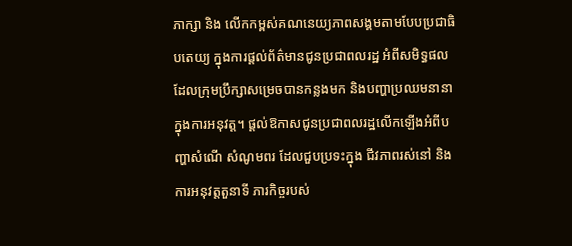ភាក្សា និង លើកកម្ពស់គណនេយ្យភាពសង្គមតាមបែបប្រជាធិបតេយ្យ ក្នុងការផ្ដល់ព័ត៌មានជូនប្រជាពលរដ្ឋ អំពីសមិទ្ធផលដែលក្រុមប្រឹក្សាសម្រេចបានកន្លងមក និងបញ្ហាប្រឈមនានាក្នុងការអនុវត្ត។ ផ្ដល់ឱកាសជូនប្រជាពលរដ្ឋលើកឡើងអំពីបញ្ហាសំណើ សំណូមពរ ដែលជួបប្រទះក្នុង ជីវភាពរស់នៅ និងការអនុវត្តតួនាទី ភារកិច្ចរបស់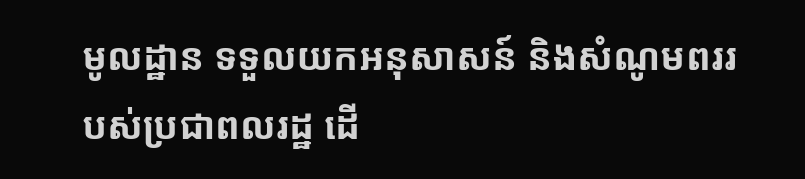មូលដ្ឋាន ទទួលយកអនុសាសន៍ និងសំណូមពររបស់ប្រជាពលរដ្ឋ ដើ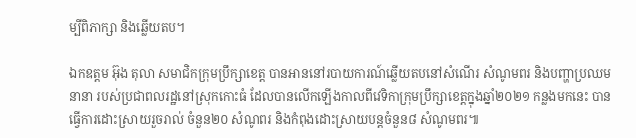ម្បីពិភាក្សា និងឆ្លើយតប។

ឯកឧត្ដម អ៊ុង តុលា សមាជិកក្រុមប្រឹក្សាខេត្ត បានអាននៅរបាយការណ៍ឆ្លើយតបនៅសំណើរ សំណូមពរ និងបញ្ហាប្រឈមនានា របស់ប្រជាពលរដ្ឋនៅស្រុកកោះធំ ដែលបានលើកឡើងកាលពីវេទិកាក្រុមប្រឹក្សាខេត្តក្នុងឆ្នាំ២០២១ កន្លងមកនេះ បានធ្វើការដោះស្រាយរួចរាល់ ចំនួន២០ សំណូពរ និងកំពុងដោះស្រាយបន្តចំនួន៨ សំណូមពរ៕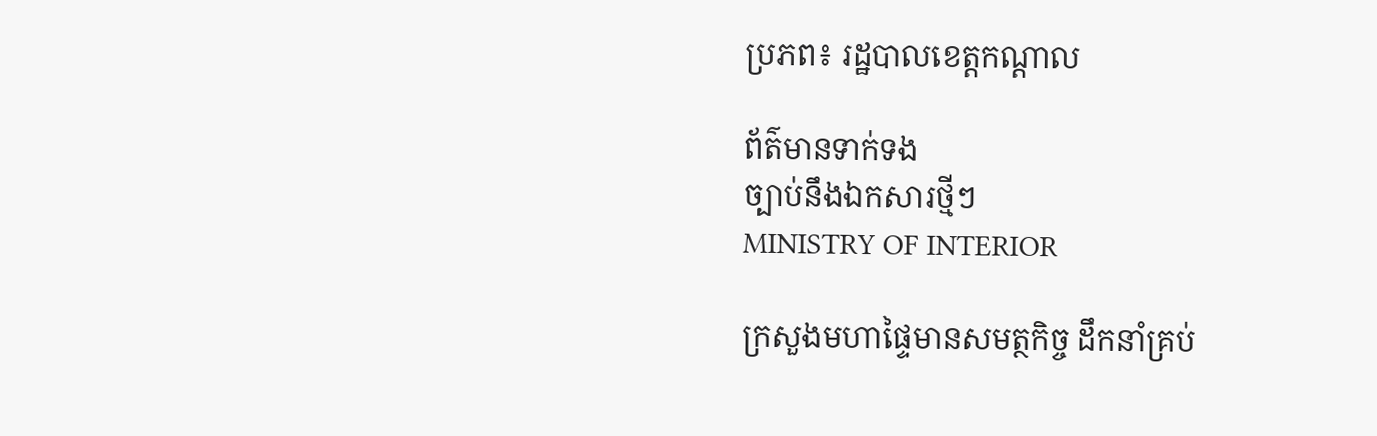ប្រភព៖ រដ្ឋបាលខេត្តកណ្ដាល

ព័ត៌មានទាក់ទង
ច្បាប់នឹងឯកសារថ្មីៗ
MINISTRY OF INTERIOR

ក្រសួងមហាផ្ទៃមានសមត្ថកិច្ច ដឹកនាំគ្រប់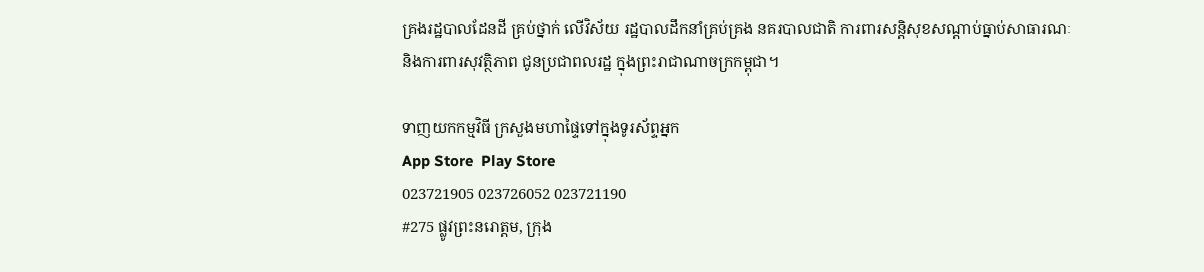គ្រងរដ្ឋបាលដែនដី គ្រប់ថ្នាក់ លើវិស័យ រដ្ឋបាលដឹកនាំគ្រប់គ្រង នគរបាលជាតិ ការពារសន្តិសុខសណ្តាប់ធ្នាប់សាធារណៈ និងការពារសុវត្ថិភាព ជូនប្រជាពលរដ្ឋ ក្នុងព្រះរាជាណាចក្រកម្ពុជា។

ទាញយកកម្មវិធី ក្រសួងមហាផ្ទៃទៅក្នុងទូរស័ព្ទអ្នក
App Store  Play Store
023721905 023726052 023721190
#275 ផ្លូវព្រះនរោត្តម, ក្រុង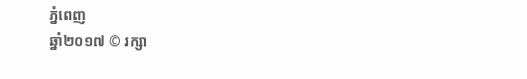ភ្នំពេញ
ឆ្នាំ២០១៧ © រក្សា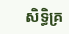សិទ្ធិគ្រ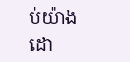ប់យ៉ាងដោ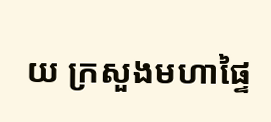យ ក្រសួងមហាផ្ទៃ